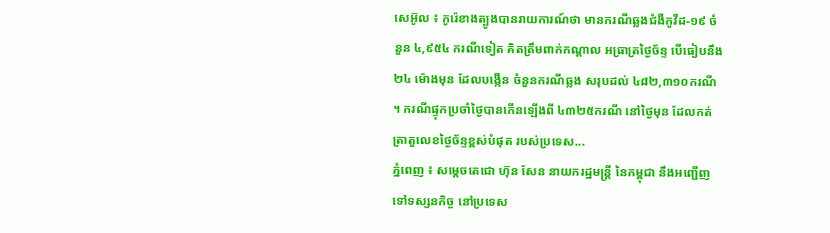សេអ៊ូល ៖ កូរ៉េខាងត្បូងបានរាយការណ៍ថា មានករណីឆ្លងជំងឺកូវីដ-១៩ ចំនួន ៤,៩៥៤ ករណីទៀត គិតត្រឹមពាក់កណ្តាល អធ្រាត្រថ្ងៃច័ន្ទ បើធៀបនឹង ២៤ ម៉ោងមុន ដែលបង្កើន ចំនួនករណីឆ្លង សរុបដល់ ៤៨២,៣១០ករណី ។ ករណីផ្ទុកប្រចាំថ្ងៃបានកើនឡើងពី ៤៣២៥ករណី នៅថ្ងៃមុន ដែលកត់ត្រាតួលេខថ្ងៃច័ន្ទខ្ពស់បំផុត របស់ប្រទេស...
ភ្នំពេញ ៖ សម្ដេចតេជោ ហ៊ុន សែន នាយករដ្ឋមន្ត្រី នៃកម្ពុជា នឹងអញ្ជើញទៅទស្សនកិច្ច នៅប្រទេស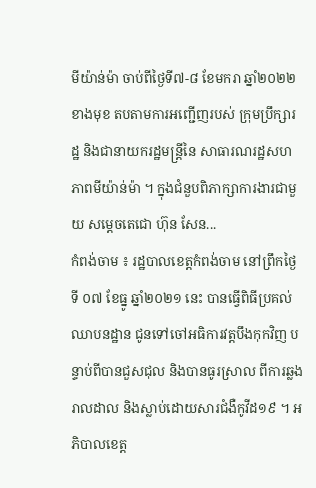មីយ៉ាន់ម៉ា ចាប់ពីថ្ងៃទី៧-៨ ខែមករា ឆ្នាំ២០២២ ខាងមុខ តបតាមការអញ្ជើញរបស់ ក្រុមប្រឹក្សារដ្ឋ និងជានាយករដ្ឋមន្ត្រីនៃ សាធារណរដ្ឋសហភាពមីយ៉ាន់ម៉ា ។ ក្នុងជំនួបពិភាក្សាការងារជាមួយ សម្ដេចតេជោ ហ៊ុន សែន...
កំពង់ចាម ៖ រដ្ឋបាលខេត្តកំពង់ចាម នៅព្រឹកថ្ងៃទី ០៧ ខែធ្នូ ឆ្នាំ២០២១ នេះ បានធ្វើពិធីប្រគល់ ឈាបនដ្ឋាន ជូនទៅចៅអធិការវត្តបឹងកុកវិញ បន្ទាប់ពីបានជួសជុល និងបានធូរស្រាល ពីការឆ្លងរាលដាល និងស្លាប់ដោយសារជំងឺកូវីដ១៩ ។ អភិបាលខេត្ត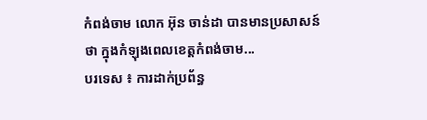កំពង់ចាម លោក អ៊ុន ចាន់ដា បានមានប្រសាសន៍ថា ក្នុងកំឡុងពេលខេត្តកំពង់ចាម...
បរទេស ៖ ការដាក់ប្រព័ន្ធ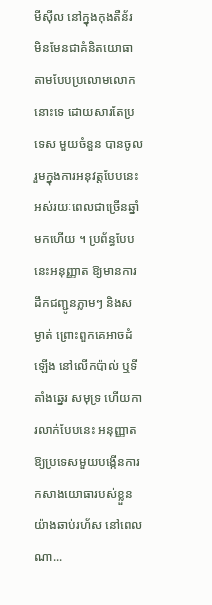មីស៊ីល នៅក្នុងកុងតឺន័រ មិនមែនជាគំនិតយោធា តាមបែបប្រលោមលោកនោះទេ ដោយសារតែប្រទេស មួយចំនួន បានចូលរួមក្នុងការអនុវត្តបែបនេះ អស់រយៈពេលជាច្រើនឆ្នាំមកហើយ ។ ប្រព័ន្ធបែបនេះអនុញ្ញាត ឱ្យមានការដឹកជញ្ជូនភ្លាមៗ និងសម្ងាត់ ព្រោះពួកគេអាចដំឡើង នៅលើកប៉ាល់ ឬទីតាំងឆ្នេរ សមុទ្រ ហើយការលាក់បែបនេះ អនុញ្ញាតឱ្យប្រទេសមួយបង្កើនការ កសាងយោធារបស់ខ្លួនយ៉ាងឆាប់រហ័ស នៅពេលណា...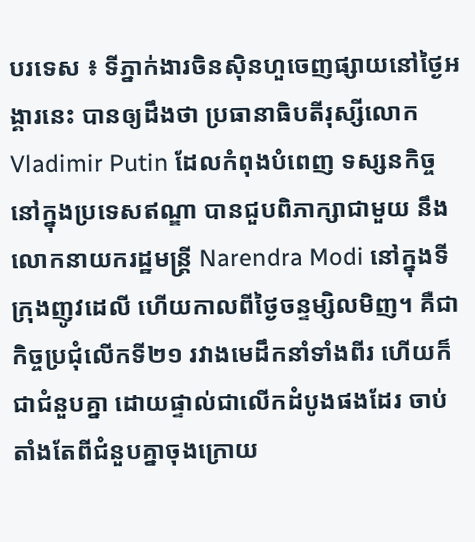បរទេស ៖ ទីភ្នាក់ងារចិនស៊ិនហួចេញផ្សាយនៅថ្ងៃអង្គារនេះ បានឲ្យដឹងថា ប្រធានាធិបតីរុស្សីលោក Vladimir Putin ដែលកំពុងបំពេញ ទស្សនកិច្ចនៅក្នុងប្រទេសឥណ្ឌា បានជួបពិភាក្សាជាមួយ នឹងលោកនាយករដ្ឋមន្ត្រី Narendra Modi នៅក្នុងទីក្រុងញូវដេលី ហើយកាលពីថ្ងៃចន្ទម្សិលមិញ។ គឺជាកិច្ចប្រជុំលើកទី២១ រវាងមេដឹកនាំទាំងពីរ ហើយក៏ជាជំនួបគ្នា ដោយផ្ទាល់ជាលើកដំបូងផងដែរ ចាប់តាំងតែពីជំនួបគ្នាចុងក្រោយ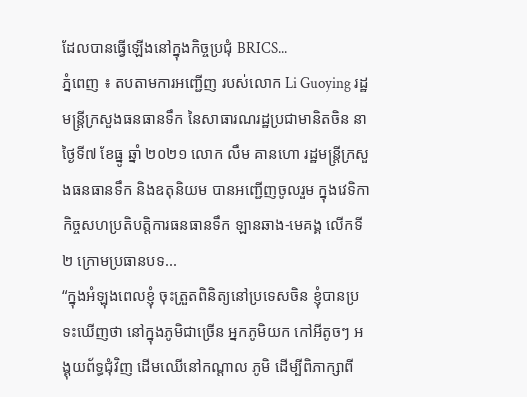ដែលបានធ្វើឡើងនៅក្នុងកិច្ចប្រជុំ BRICS...
ភ្នំពេញ ៖ តបតាមការអញ្ជើញ របស់លោក Li Guoying រដ្ឋមន្រ្តីក្រសួងធនធានទឹក នៃសាធារណរដ្ឋប្រជាមានិតចិន នាថ្ងៃទី៧ ខែធ្នូ ឆ្នាំ ២០២១ លោក លឹម គានហោ រដ្ឋមន្រ្តីក្រសួងធនធានទឹក និងឧតុនិយម បានអញ្ជើញចូលរួម ក្នុងវេទិកាកិច្ចសហប្រតិបត្តិការធនធានទឹក ឡានឆាង-មេគង្គ លើកទី២ ក្រោមប្រធានបទ...
“ក្នុងអំឡុងពេលខ្ញុំ ចុះត្រួតពិនិត្យនៅប្រទេសចិន ខ្ញុំបានប្រទះឃើញថា នៅក្នុងភូមិជាច្រើន អ្នកភូមិយក កៅអីតូចៗ អង្គុយព័ទ្ធជុំវិញ ដើមឈើនៅកណ្តាល ភូមិ ដើម្បីពិភាក្សាពី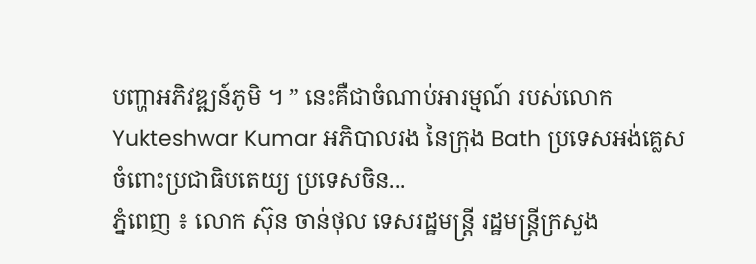បញ្ហាអភិវឌ្ឍន៍ភូមិ ។ ” នេះគឺជាចំណាប់អារម្មណ៍ របស់លោក Yukteshwar Kumar អភិបាលរង នៃក្រុង Bath ប្រទេសអង់គ្លេស ចំពោះប្រជាធិបតេយ្យ ប្រទេសចិន...
ភ្នំពេញ ៖ លោក ស៊ុន ចាន់ថុល ទេសរដ្ឋមន្រ្តី រដ្ឋមន្ដ្រីក្រសួង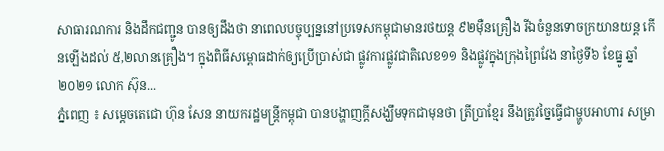សាធារណការ និងដឹកជញ្ជូន បានឲ្យដឹងថា នាពេលបច្ចុប្បន្ននៅប្រទេសកម្ពុជាមានរថយន្ដ ៩២ម៉ឺនគ្រឿង រីឯចំនួនទោចក្រយានយន្ត កើនឡើងដល់ ៥,២លានគ្រឿង។ ក្នុងពិធីសម្ពោធដាក់ឲ្យប្រើប្រាស់ជា ផ្លូវការផ្លូវជាតិលេខ១១ និងផ្លូវក្នុងក្រុងព្រៃវែង នាថ្ងៃទី៦ ខែធ្នូ ឆ្នាំ២០២១ លោក ស៊ុន...
ភ្នំពេញ ៖ សម្តេចតេជោ ហ៊ុន សែន នាយករដ្ឋមន្រ្តីកម្ពុជា បានបង្ហាញក្តីសង្ឃឹមទុកជាមុនថា ត្រីប្រាខ្មែរ នឹងត្រូវច្នៃធ្វើជាម្ហូបអាហារ សម្រា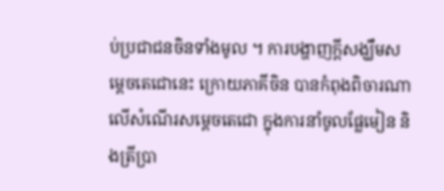ប់ប្រជាជនចិនទាំងមូល ។ ការបង្ហាញក្តីសង្ឃឹមសម្តេចតេជោនេះ ក្រោយភាគីចិន បានកំពុងពិចារណា លើសំណើរសម្តេចតេជោ ក្នុងការនាំចូលផ្លែមៀន និងត្រីប្រា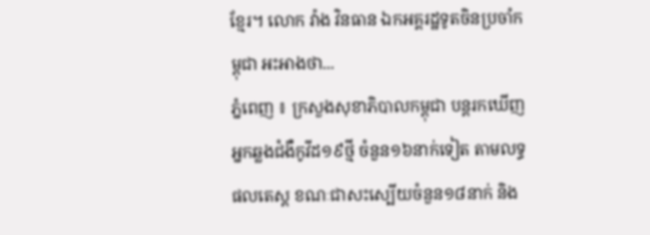ខ្មែរ។ លោក វ៉ាង វិនធាន ឯកអគ្គរដ្ឋទូតចិនប្រចាំកម្ពុជា អះអាងថា...
ភ្នំពេញ ៖ ក្រសួងសុខាភិបាលកម្ពុជា បន្តរកឃើញអ្នកឆ្លងជំងឺកូវីដ១៩ថ្មី ចំនួន១៦នាក់ទៀត តាមលទ្ធផលតេស្ត ខណៈជាសះស្បើយចំនួន១៨នាក់ និង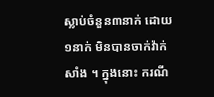ស្លាប់ចំនួន៣នាក់ ដោយ១នាក់ មិនបានចាក់វ៉ាក់សាំង ។ ក្នុងនោះ ករណី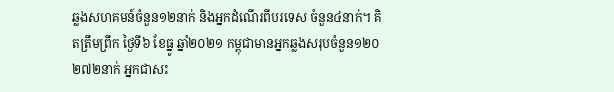ឆ្លងសហគមន៍ចំនួន១២នាក់ និងអ្នកដំណើរពីបរទេស ចំនួន៤នាក់។ គិតត្រឹមព្រឹក ថ្ងៃទី៦ ខែធ្នូ ឆ្នាំ២០២១ កម្ពុជាមានអ្នកឆ្លងសរុបចំនួន១២០ ២៧២នាក់ អ្នកជាសះ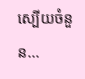ស្បើយចំនួន...